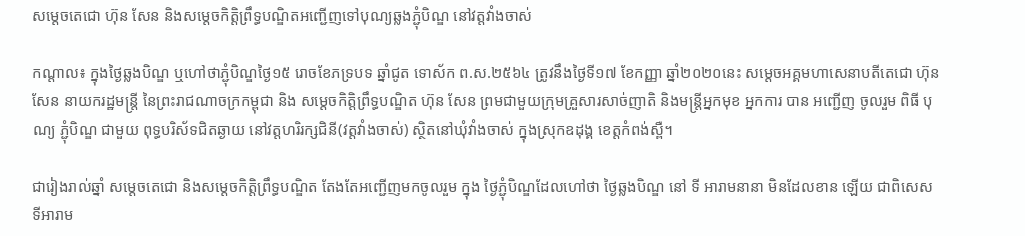សម្តេចតេជោ ហ៊ុន សែន និងសម្តេចកិត្តិព្រឹទ្ធបណ្ឌិតអញ្ជើញទៅបុណ្យឆ្លងភ្ជុំបិណ្ឌ នៅវត្តវាំងចាស់

កណ្តាល៖ ក្នុងថ្ងៃឆ្លងបិណ្ឌ ឬហៅថាភ្ជុំបិណ្ឌថ្ងៃ១៥ រោចខែភទ្របទ ឆ្នាំជូត ទោស័ក ព.ស.២៥៦៤ ត្រូវនឹងថ្ងៃទី១៧ ខែកញ្ញា ឆ្នាំ២០២០នេះ សម្តេចអគ្គមហាសេនាបតីតេជោ ហ៊ុន សែន នាយករដ្ឋមន្ត្រី នៃព្រះរាជណាចក្រកម្ពុជា និង សម្ដេចកិត្តិព្រឹទ្ធបណ្ឌិត ហ៊ុន សែន ព្រមជាមួយក្រុមគ្រួសារសាច់ញាតិ និងមន្ត្រីអ្នកមុខ អ្នកការ បាន អញ្ជើញ ចូលរួម ពិធី បុណ្យ ភ្ជុំបិណ្ឌ ជាមួយ ពុទ្ធបរិស័ទជិតឆ្ងាយ នៅវត្តហរិរក្សជិនី(វត្តវាំងចាស់) ស្ថិតនៅឃុំវាំងចាស់ ក្នុងស្រុកឧដុង្គ ខេត្តកំពង់ស្ពឺ។

ជារៀងរាល់ឆ្នាំ សម្តេចតេជោ និងសម្ដេចកិត្តិព្រឹទ្ធបណ្ឌិត តែងតែអញ្ជើញមកចូលរួម ក្នុង ថ្ងៃភ្ជុំបិណ្ឌដែលហៅថា ថ្ងៃឆ្លងបិណ្ឌ នៅ ទី អារាមនានា មិនដែលខាន ឡើយ ជាពិសេស ទីអារាម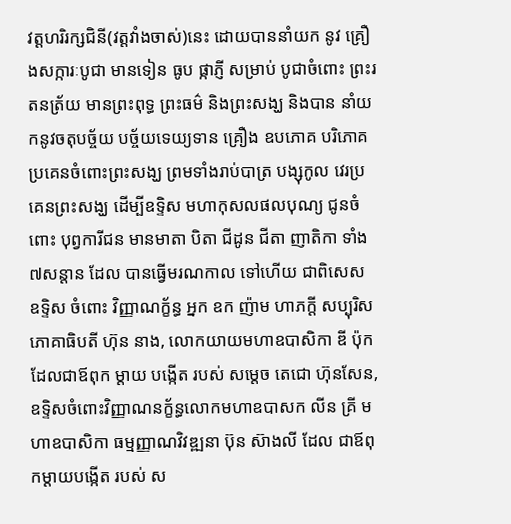វត្តហរិរក្សជិនី(វត្តវាំងចាស់)នេះ ដោយបាននាំយក នូវ គ្រឿងសក្ការៈបូជា មានទៀន ធូប ផ្កាភ្ញី សម្រាប់ បូជាចំពោះ ព្រះរតនត្រ័យ មានព្រះពុទ្ធ ព្រះធម៌ និងព្រះសង្ឃ និងបាន នាំយកនូវចតុបច្ច័យ បច្ច័យទេយ្យទាន គ្រឿង ឧបភោគ បរិភោគ ប្រគេនចំពោះព្រះសង្ឃ ព្រមទាំងរាប់បាត្រ បង្សុកូល វេរប្រគេនព្រះសង្ឃ ដើម្បីឧទ្ទិស មហាកុសលផលបុណ្យ ជូនចំពោះ បុព្វការីជន មានមាតា បិតា ជីដូន ជីតា ញាតិកា ទាំង៧សន្តាន ដែល បានធ្វើមរណកាល ទៅហើយ ជាពិសេស ឧទ្ទិស ចំពោះ វិញ្ញាណក្ខ័ន្ធ អ្នក ឧក ញ៉ាម ហាភក្តី សប្បុរិសភោគាធិបតី ហ៊ុន នាង, លោកយាយមហាឧបាសិកា ឌី ប៉ុក ដែលជាឪពុក ម្តាយ បង្កើត របស់ សម្តេច តេជោ ហ៊ុនសែន, ឧទ្ទិសចំពោះវិញ្ញាណនក្ខ័ន្ធលោកមហាឧបាសក លីន គ្រី មហាឧបាសិកា ធម្មញ្ញាណវិវឌ្ឍនា ប៊ុន ស៊ាងលី ដែល ជាឪពុកម្តាយបង្កើត របស់ ស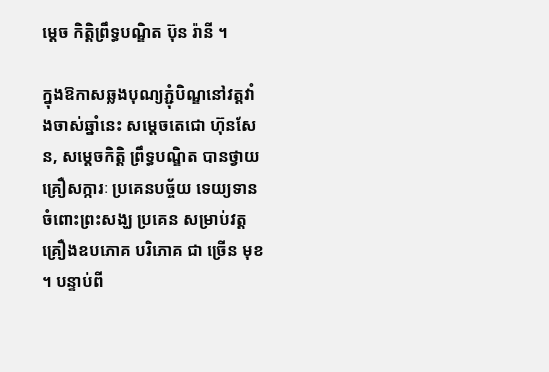ម្ដេច កិត្តិព្រឹទ្ធបណ្ឌិត ប៊ុន រ៉ានី ។

ក្នុងឱកាសឆ្លងបុណ្យភ្ជុំបិណ្ឌនៅវត្តវាំងចាស់ឆ្នាំនេះ សម្ដេចតេជោ ហ៊ុនសែន, សម្ដេចកិត្តិ ព្រឹទ្ធបណ្ឌិត បានថ្វាយគ្រឿសក្ការៈ ប្រគេនបច្ច័យ ទេយ្យទាន ចំពោះព្រះសង្ឃ ប្រគេន សម្រាប់វត្ត គ្រឿងឧបភោគ បរិភោគ ជា ច្រើន មុខ ។ បន្ទាប់ពី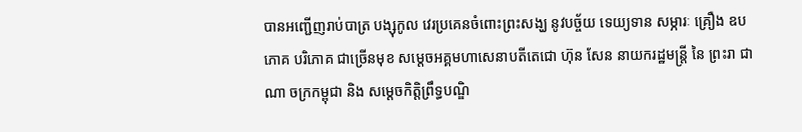បានអញ្ជើញរាប់បាត្រ បង្សុកូល វេរប្រគេនចំពោះព្រះសង្ឃ នូវបច្ច័យ ទេយ្យទាន សម្ភារៈ គ្រឿង ឧបភោគ បរិភោគ ជាច្រើនមុខ សម្តេចអគ្គមហាសេនាបតីតេជោ ហ៊ុន សែន នាយករដ្ឋមន្ត្រី នៃ ព្រះរា ជា ណា ចក្រកម្ពុជា និង សម្តេចកិត្តិព្រឹទ្ធបណ្ឌិ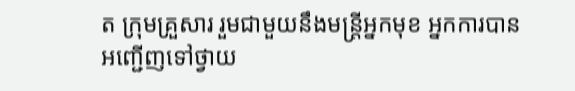ត ក្រុមគ្រួសារ រួមជាមួយនឹងមន្ត្រីអ្នកមុខ អ្នកការបាន អញ្ជើញទៅថ្វាយ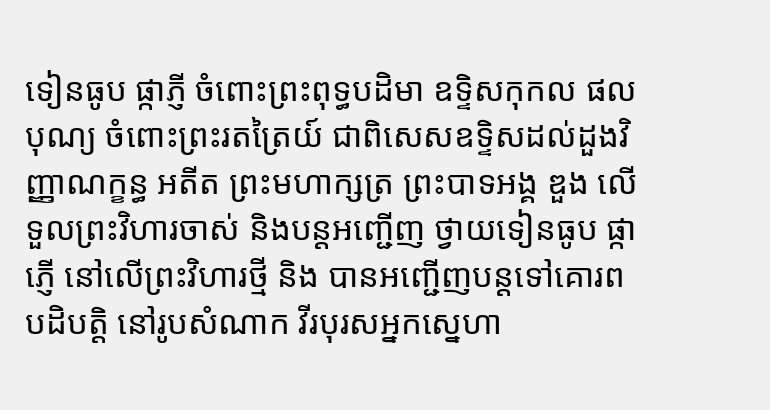ទៀនធូប ផ្កាភ្ញី ចំពោះព្រះពុទ្ធបដិមា ឧទ្ទិសកុកល ផល បុណ្យ ចំពោះព្រះរតត្រៃយ៍ ជាពិសេសឧទ្ទិសដល់ដួងវិញ្ញាណក្ខន្ធ អតីត ព្រះមហាក្សត្រ ព្រះបាទអង្គ ឌួង លើទួលព្រះវិហារចាស់ និងបន្តអញ្ជើញ ថ្វាយទៀនធូប ផ្កាភ្ញើ នៅលើព្រះវិហារថ្មី និង បានអញ្ជើញបន្តទៅគោរពបដិបត្តិ នៅរូបសំណាក វីរបុរសអ្នកស្នេហា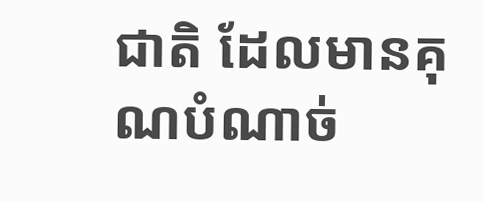ជាតិ ដែលមានគុណបំណាច់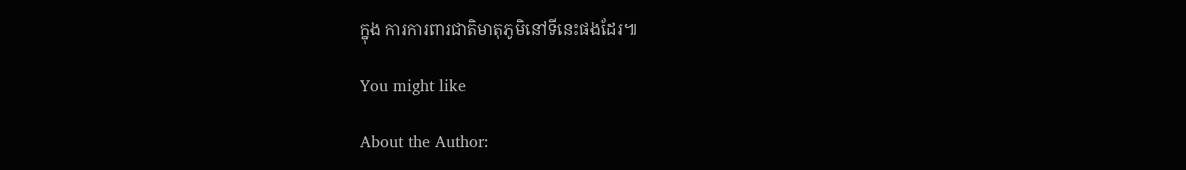ក្នុង ការការពារជាតិមាតុភូមិនៅទីនេះផងដែរ៕

You might like

About the Author: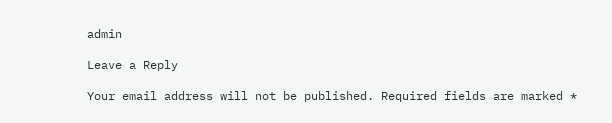admin

Leave a Reply

Your email address will not be published. Required fields are marked *